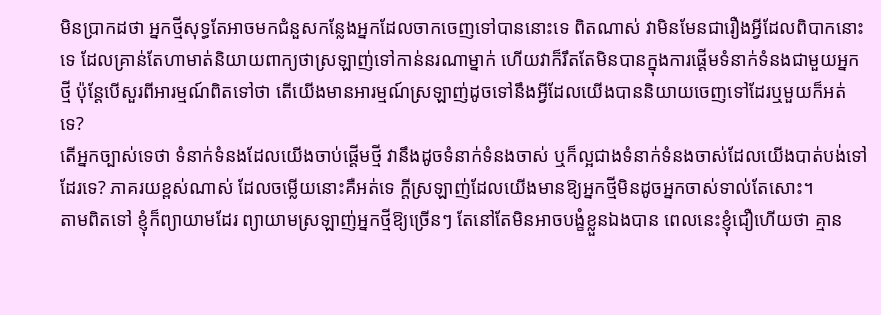មិនប្រាកដថា អ្នកថ្មីសុទ្ធតែអាចមកជំនួសកន្លែងអ្នកដែលចាកចេញទៅបាននោះទេ ពិតណាស់ វាមិនមែនជារឿងអ្វីដែលពិបាកនោះទេ ដែលគ្រាន់តែហាមាត់និយាយពាក្យថាស្រឡាញ់ទៅកាន់នរណាម្នាក់ ហេីយវាក៏រឹតតែមិនបានក្នុងការផ្តេីមទំនាក់ទំនងជាមួយអ្នកថ្មី ប៉ុន្តែបេីសួរពីអារម្មណ៍ពិតទៅថា តេីយេីងមានអារម្មណ៍ស្រឡាញ់ដូចទៅនឹងអ្វីដែលយេីងបាននិយាយចេញទៅដែរឬមួយក៏អត់ទេ?
តេីអ្នកច្បាស់ទេថា ទំនាក់ទំនងដែលយេីងចាប់ផ្តេីមថ្មី វានឹងដូចទំនាក់ទំនងចាស់ ឬក៏ល្អជាងទំនាក់ទំនងចាស់ដែលយេីងបាត់បង់ទៅដែរទេ? ភាគរយខ្ពស់ណាស់ ដែលចម្លេីយនោះគឺអត់ទេ ក្តីស្រឡាញ់ដែលយេីងមានឱ្យអ្នកថ្មីមិនដូចអ្នកចាស់ទាល់តែសោះ។
តាមពិតទៅ ខ្ញុំក៏ព្យាយាមដែរ ព្យាយាមស្រឡាញ់អ្នកថ្មីឱ្យច្រេីនៗ តែនៅតែមិនអាចបង្ខំខ្លួនឯងបាន ពេលនេះខ្ញុំជឿហេីយថា គ្មាន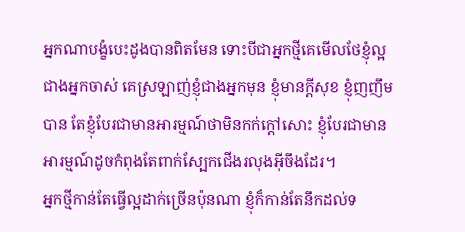អ្នកណាបង្ខំបេះដូងបានពិតមែន ទោះបីជាអ្នកថ្មីគេមេីលថែខ្ញុំល្អជាងអ្នកចាស់ គេស្រឡាញ់ខ្ញុំជាងអ្នកមុន ខ្ញុំមានក្តីសុខ ខ្ញុំញញឹមបាន តែខ្ញុំបែរជាមានអារម្មណ៍ថាមិនកក់ក្តៅសោះ ខ្ញុំបែរជាមានអារម្មណ៍ដូចកំពុងតែពាក់ស្បែកជើងរលុងអ៊ីចឹងដែរ។
អ្នកថ្មីកាន់តែធ្វេីល្អដាក់ច្រេីនប៉ុនណា ខ្ញុំក៏កាន់តែនឹកដល់ទ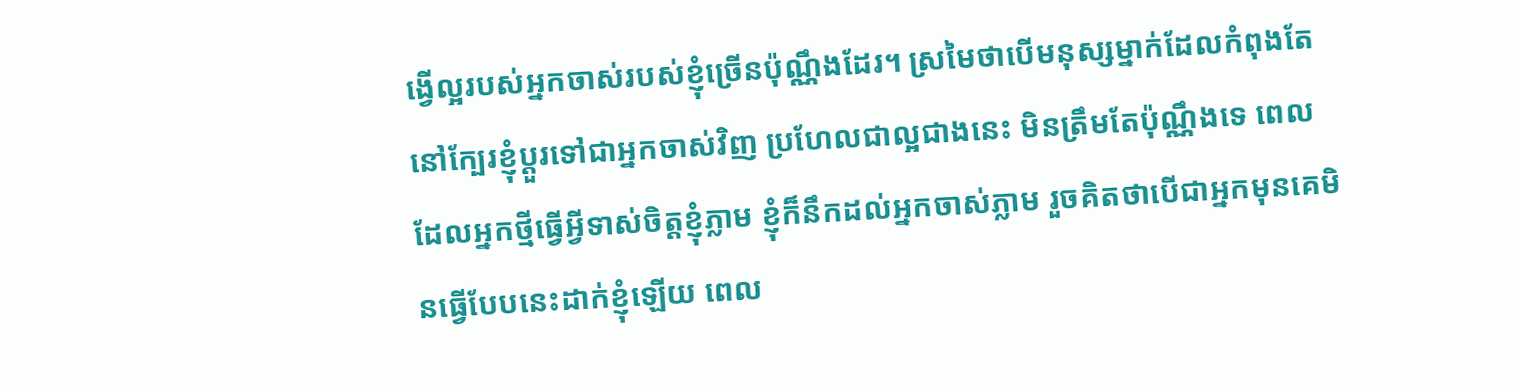ង្វេីល្អរបស់អ្នកចាស់របស់ខ្ញុំច្រេីនប៉ុណ្ណឹងដែរ។ ស្រមៃថាបេីមនុស្សម្នាក់ដែលកំពុងតែនៅក្បែរខ្ញុំប្តួរទៅជាអ្នកចាស់វិញ ប្រហែលជាល្អជាងនេះ មិនត្រឹមតែប៉ុណ្ណឹងទេ ពេលដែលអ្នកថ្មីធ្វេីអ្វីទាស់ចិត្តខ្ញុំភ្លាម ខ្ញុំក៏នឹកដល់អ្នកចាស់ភ្លាម រួចគិតថាបេីជាអ្នកមុនគេមិនធ្វេីបែបនេះដាក់ខ្ញុំឡេីយ ពេល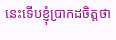នេះទេីបខ្ញុំប្រាកដចិត្តថា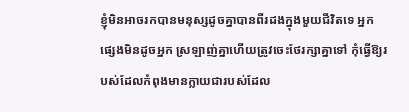ខ្ញុំមិនអាចរកបានមនុស្សដូចគ្នាបានពីរដងក្នុងមួយជីវិតទេ អ្នកផ្សេងមិនដូចអ្នក ស្រឡាញ់គ្នាហេីយត្រូវចេះថែរក្សាគ្នាទៅ កុំធ្វេីឱ្យរបស់ដែលកំពុងមានក្លាយជារបស់ដែល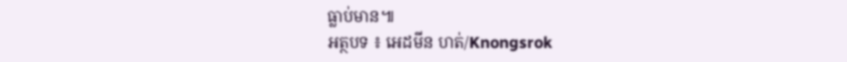ធ្លាប់មាន៕
អត្ថបទ ៖ អេដមីន ហត់/Knongsrok